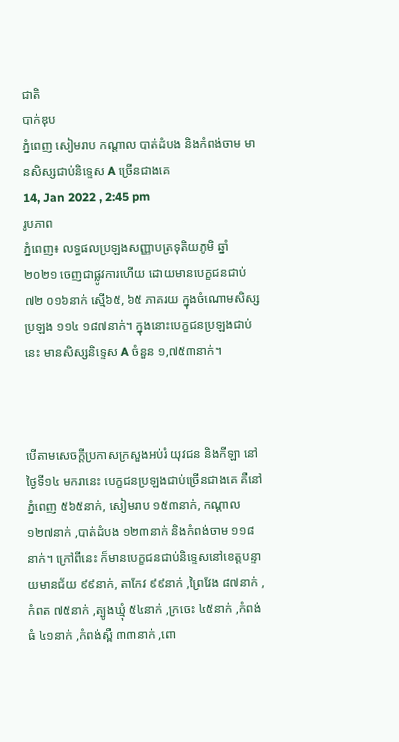ជាតិ
បាក់ឌុប
ភ្នំពេញ សៀមរាប កណ្ដាល បាត់ដំបង និងកំពង់ចាម មានសិស្សជាប់និទ្ទេស A ច្រើនជាងគេ
14, Jan 2022 , 2:45 pm
រូបភាព
ភ្នំពេញ៖ លទ្ធផលប្រឡងសញ្ញាបត្រទុតិយភូមិ ឆ្នាំ២០២១ ចេញជាផ្លូវការហើយ ដោយមានបេក្ខជនជាប់ ៧២ ០១៦នាក់ ស្មើ៦៥, ៦៥ ភាគរយ ក្នុងចំណោមសិស្សប្រឡង ១១៤ ១៨៧នាក់។ ក្នុងនោះបេក្ខជនប្រឡងជាប់នេះ មានសិស្សនិទ្ទេស A ចំនួន ១,៧៥៣នាក់។



បើតាមសេចក្តីប្រកាសក្រសួងអប់រំ យុវជន និងកីឡា នៅថ្ងៃទី១៤ មករានេះ បេក្ខជនប្រឡងជាប់ច្រើនជាងគេ គឺនៅភ្នំពេញ ៥៦៥នាក់, សៀមរាប ១៥៣នាក់, កណ្ដាល ១២៧នាក់ ,បាត់ដំបង ១២៣នាក់ និងកំពង់ចាម ១១៨នាក់។ ក្រៅពីនេះ ក៏មានបេក្ខជនជាប់និទ្ទេសនៅខេត្តបន្ទាយមានជ័យ ៩៩នាក់, តាកែវ ៩៩នាក់ ,ព្រៃវែង ៨៧នាក់ ,កំពត ៧៥នាក់ ,ត្បូងឃ្មុំ ៥៤នាក់ ,ក្រចេះ ៤៥នាក់ ,កំពង់ធំ ៤១នាក់ ,កំពង់ស្ពឺ ៣៣នាក់ ,ពោ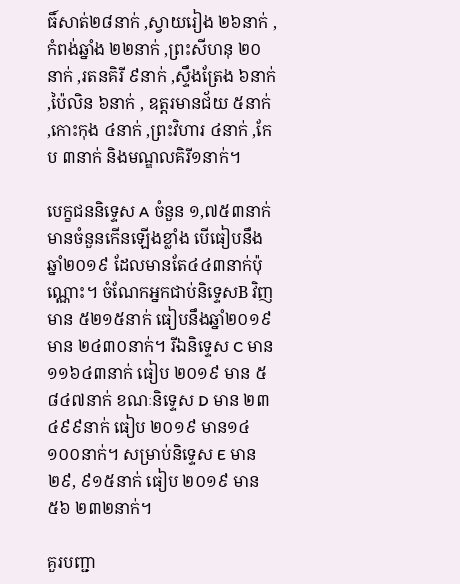ធិ៍សាត់២៨នាក់ ,ស្វាយរៀង ២៦នាក់ ,កំពង់ឆ្នាំង ២២នាក់ ,ព្រះសីហនុ ២០នាក់ ,រតនគិរី ៩នាក់ ,ស្ទឹងត្រែង ៦នាក់ ,ប៉ៃលិន ៦នាក់ , ឧត្តរមានជ័យ ៥នាក់ ,កោះកុង ៤នាក់ ,ព្រះវិហារ ៤នាក់ ,កែប ៣នាក់ និងមណ្ឌលគិរី១នាក់។

បេក្ខជននិទ្ទេស A ចំនួន ១,៧៥៣នាក់ មានចំនួនកើនឡើងខ្លាំង បើធៀបនឹងឆ្នាំ២០១៩ ដែលមានតែ៤៤៣នាក់ប៉ុណ្ណោះ។ ចំណែកអ្នកជាប់និទ្ទេសB វិញ មាន ៥២១៥នាក់ ធៀបនឹងឆ្នាំ២០១៩ មាន ២៤៣០នាក់។ រីឯនិទ្ទេស C មាន១១៦៤៣នាក់ ធៀប ២០១៩ មាន ៥ ៨៤៧នាក់ ខណៈនិទ្ទេស D មាន ២៣ ៤៩៩នាក់ ធៀប ២០១៩ មាន១៤ ១០០នាក់។ សម្រាប់និទ្ទេស E មាន ២៩, ៩១៥នាក់ ធៀប ២០១៩ មាន ៥៦ ២៣២នាក់។

គួរបញ្ជា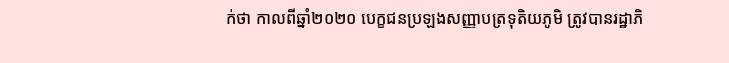ក់ថា កាលពីឆ្នាំ២០២០ បេក្ខជនប្រឡងសញ្ញាបត្រទុតិយភូមិ ត្រូវបានរដ្ឋាភិ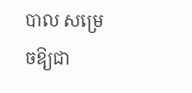បាល សម្រេចឱ្យជា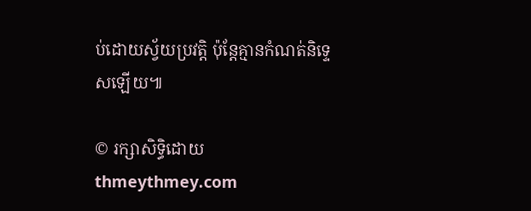ប់ដោយស្វ័យប្រវត្តិ ប៉ុន្តែគ្មានកំណត់និទ្ទេសឡើយ៕

© រក្សាសិទ្ធិដោយ thmeythmey.com